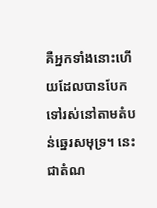គឺអ្នកទាំងនោះហើយដែលបានបែកទៅរស់នៅតាមតំបន់ឆ្នេរសមុទ្រ។ នេះជាតំណ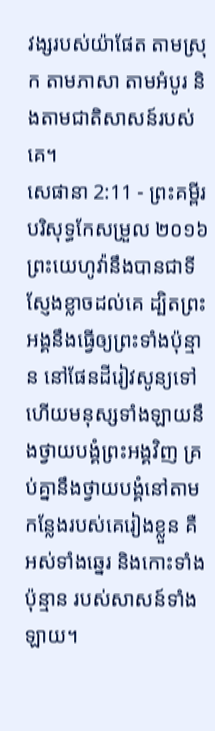វង្សរបស់យ៉ាផែត តាមស្រុក តាមភាសា តាមអំបូរ និងតាមជាតិសាសន៍របស់គេ។
សេផានា 2:11 - ព្រះគម្ពីរបរិសុទ្ធកែសម្រួល ២០១៦ ព្រះយេហូវ៉ានឹងបានជាទីស្ញែងខ្លាចដល់គេ ដ្បិតព្រះអង្គនឹងធ្វើឲ្យព្រះទាំងប៉ុន្មាន នៅផែនដីរៀវសូន្យទៅ ហើយមនុស្សទាំងឡាយនឹងថ្វាយបង្គំព្រះអង្គវិញ គ្រប់គ្នានឹងថ្វាយបង្គំនៅតាមកន្លែងរបស់គេរៀងខ្លួន គឺអស់ទាំងឆ្នេរ និងកោះទាំងប៉ុន្មាន របស់សាសន៍ទាំងឡាយ។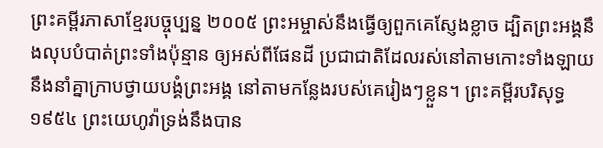ព្រះគម្ពីរភាសាខ្មែរបច្ចុប្បន្ន ២០០៥ ព្រះអម្ចាស់នឹងធ្វើឲ្យពួកគេស្ញែងខ្លាច ដ្បិតព្រះអង្គនឹងលុបបំបាត់ព្រះទាំងប៉ុន្មាន ឲ្យអស់ពីផែនដី ប្រជាជាតិដែលរស់នៅតាមកោះទាំងឡាយ នឹងនាំគ្នាក្រាបថ្វាយបង្គំព្រះអង្គ នៅតាមកន្លែងរបស់គេរៀងៗខ្លួន។ ព្រះគម្ពីរបរិសុទ្ធ ១៩៥៤ ព្រះយេហូវ៉ាទ្រង់នឹងបាន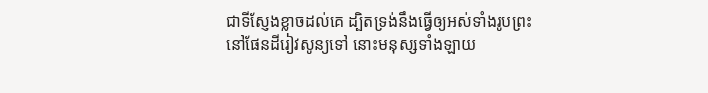ជាទីស្ញែងខ្លាចដល់គេ ដ្បិតទ្រង់នឹងធ្វើឲ្យអស់ទាំងរូបព្រះ នៅផែនដីរៀវសូន្យទៅ នោះមនុស្សទាំងឡាយ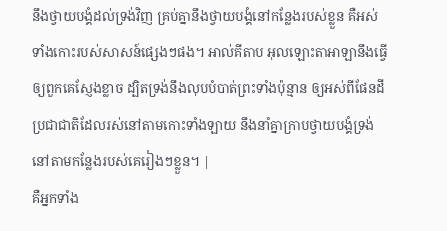នឹងថ្វាយបង្គំដល់ទ្រង់វិញ គ្រប់គ្នានឹងថ្វាយបង្គំនៅកន្លែងរបស់ខ្លួន គឺអស់ទាំងកោះរបស់សាសន៍ផ្សេងៗផង។ អាល់គីតាប អុលឡោះតាអាឡានឹងធ្វើឲ្យពួកគេស្ញែងខ្លាច ដ្បិតទ្រង់នឹងលុបបំបាត់ព្រះទាំងប៉ុន្មាន ឲ្យអស់ពីផែនដី ប្រជាជាតិដែលរស់នៅតាមកោះទាំងឡាយ នឹងនាំគ្នាក្រាបថ្វាយបង្គំទ្រង់ នៅតាមកន្លែងរបស់គេរៀងៗខ្លួន។ |
គឺអ្នកទាំង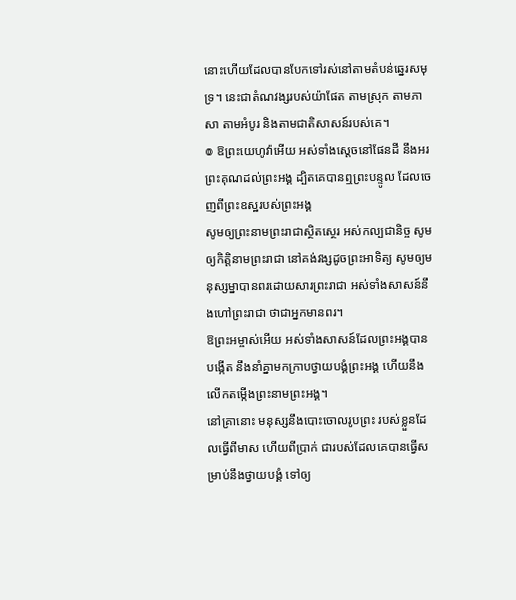នោះហើយដែលបានបែកទៅរស់នៅតាមតំបន់ឆ្នេរសមុទ្រ។ នេះជាតំណវង្សរបស់យ៉ាផែត តាមស្រុក តាមភាសា តាមអំបូរ និងតាមជាតិសាសន៍របស់គេ។
៙ ឱព្រះយេហូវ៉ាអើយ អស់ទាំងស្តេចនៅផែនដី នឹងអរព្រះគុណដល់ព្រះអង្គ ដ្បិតគេបានឮព្រះបន្ទូល ដែលចេញពីព្រះឧស្ឋរបស់ព្រះអង្គ
សូមឲ្យព្រះនាមព្រះរាជាស្ថិតស្ថេរ អស់កល្បជានិច្ច សូមឲ្យកិត្តិនាមព្រះរាជា នៅគង់វង្សដូចព្រះអាទិត្យ សូមឲ្យមនុស្សម្នាបានពរដោយសារព្រះរាជា អស់ទាំងសាសន៍នឹងហៅព្រះរាជា ថាជាអ្នកមានពរ។
ឱព្រះអម្ចាស់អើយ អស់ទាំងសាសន៍ដែលព្រះអង្គបានបង្កើត នឹងនាំគ្នាមកក្រាបថ្វាយបង្គំព្រះអង្គ ហើយនឹងលើកតម្កើងព្រះនាមព្រះអង្គ។
នៅគ្រានោះ មនុស្សនឹងបោះចោលរូបព្រះ របស់ខ្លួនដែលធ្វើពីមាស ហើយពីប្រាក់ ជារបស់ដែលគេបានធ្វើសម្រាប់នឹងថ្វាយបង្គំ ទៅឲ្យ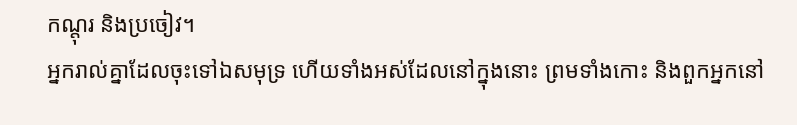កណ្តុរ និងប្រចៀវ។
អ្នករាល់គ្នាដែលចុះទៅឯសមុទ្រ ហើយទាំងអស់ដែលនៅក្នុងនោះ ព្រមទាំងកោះ និងពួកអ្នកនៅ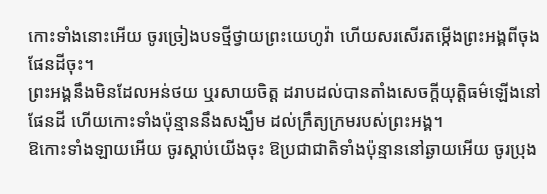កោះទាំងនោះអើយ ចូរច្រៀងបទថ្មីថ្វាយព្រះយេហូវ៉ា ហើយសរសើរតម្កើងព្រះអង្គពីចុងផែនដីចុះ។
ព្រះអង្គនឹងមិនដែលអន់ថយ ឬរសាយចិត្ត ដរាបដល់បានតាំងសេចក្ដីយុត្តិធម៌ឡើងនៅផែនដី ហើយកោះទាំងប៉ុន្មាននឹងសង្ឃឹម ដល់ក្រឹត្យក្រមរបស់ព្រះអង្គ។
ឱកោះទាំងឡាយអើយ ចូរស្តាប់យើងចុះ ឱប្រជាជាតិទាំងប៉ុន្មាននៅឆ្ងាយអើយ ចូរប្រុង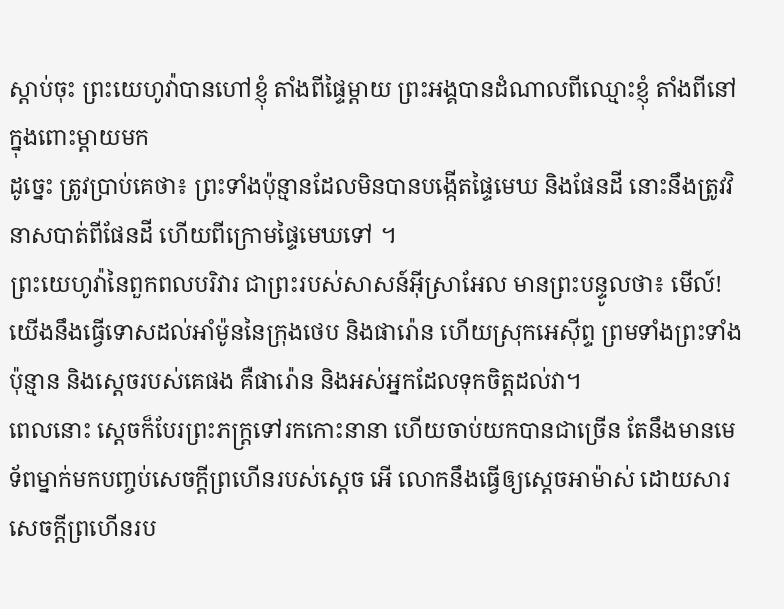ស្តាប់ចុះ ព្រះយេហូវ៉ាបានហៅខ្ញុំ តាំងពីផ្ទៃម្តាយ ព្រះអង្គបានដំណាលពីឈ្មោះខ្ញុំ តាំងពីនៅក្នុងពោះម្តាយមក
ដូច្នេះ ត្រូវប្រាប់គេថា៖ ព្រះទាំងប៉ុន្មានដែលមិនបានបង្កើតផ្ទៃមេឃ និងផែនដី នោះនឹងត្រូវវិនាសបាត់ពីផែនដី ហើយពីក្រោមផ្ទៃមេឃទៅ ។
ព្រះយេហូវ៉ានៃពួកពលបរិវារ ជាព្រះរបស់សាសន៍អ៊ីស្រាអែល មានព្រះបន្ទូលថា៖ មើល៍! យើងនឹងធ្វើទោសដល់អាំម៉ូននៃក្រុងថេប និងផារ៉ោន ហើយស្រុកអេស៊ីព្ទ ព្រមទាំងព្រះទាំងប៉ុន្មាន និងស្តេចរបស់គេផង គឺផារ៉ោន និងអស់អ្នកដែលទុកចិត្តដល់វា។
ពេលនោះ ស្ដេចក៏បែរព្រះភក្ត្រទៅរកកោះនានា ហើយចាប់យកបានជាច្រើន តែនឹងមានមេទ័ពម្នាក់មកបញ្ចប់សេចក្ដីព្រហើនរបស់ស្ដេច អើ លោកនឹងធ្វើឲ្យស្ដេចអាម៉ាស់ ដោយសារសេចក្ដីព្រហើនរប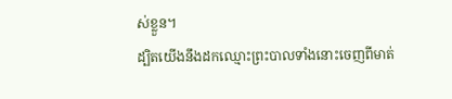ស់ខ្លួន។
ដ្បិតយើងនឹងដកឈ្មោះព្រះបាលទាំងនោះចេញពីមាត់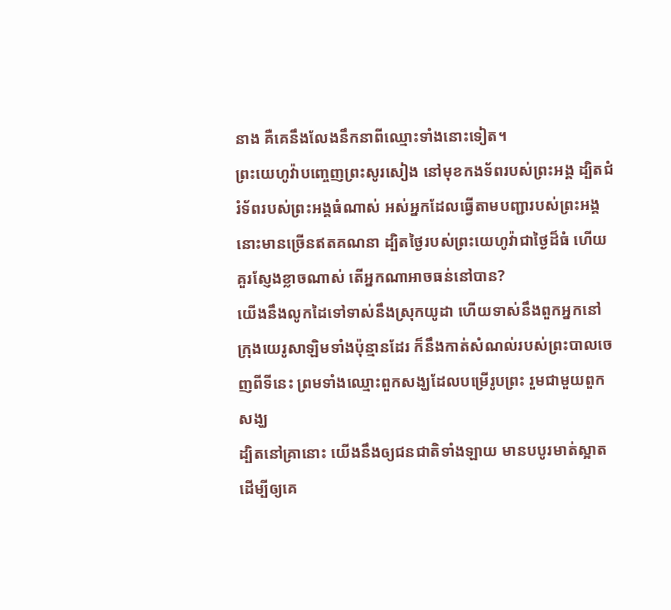នាង គឺគេនឹងលែងនឹកនាពីឈ្មោះទាំងនោះទៀត។
ព្រះយេហូវ៉ាបញ្ចេញព្រះសូរសៀង នៅមុខកងទ័ពរបស់ព្រះអង្គ ដ្បិតជំរំទ័ពរបស់ព្រះអង្គធំណាស់ អស់អ្នកដែលធ្វើតាមបញ្ជារបស់ព្រះអង្គ នោះមានច្រើនឥតគណនា ដ្បិតថ្ងៃរបស់ព្រះយេហូវ៉ាជាថ្ងៃដ៏ធំ ហើយគួរស្ញែងខ្លាចណាស់ តើអ្នកណាអាចធន់នៅបាន?
យើងនឹងលូកដៃទៅទាស់នឹងស្រុកយូដា ហើយទាស់នឹងពួកអ្នកនៅ ក្រុងយេរូសាឡិមទាំងប៉ុន្មានដែរ ក៏នឹងកាត់សំណល់របស់ព្រះបាលចេញពីទីនេះ ព្រមទាំងឈ្មោះពួកសង្ឃដែលបម្រើរូបព្រះ រួមជាមួយពួកសង្ឃ
ដ្បិតនៅគ្រានោះ យើងនឹងឲ្យជនជាតិទាំងឡាយ មានបបូរមាត់ស្អាត ដើម្បីឲ្យគេ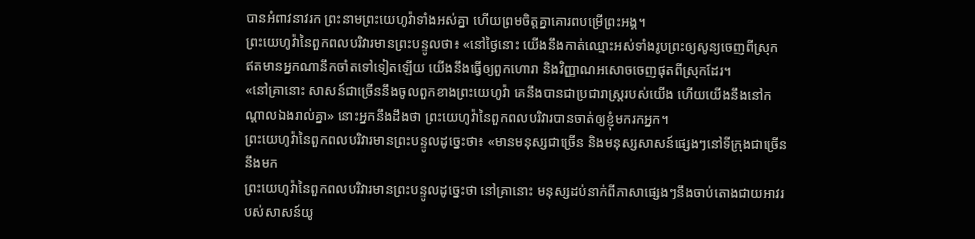បានអំពាវនាវរក ព្រះនាមព្រះយេហូវ៉ាទាំងអស់គ្នា ហើយព្រមចិត្តគ្នាគោរពបម្រើព្រះអង្គ។
ព្រះយេហូវ៉ានៃពួកពលបរិវារមានព្រះបន្ទូលថា៖ «នៅថ្ងៃនោះ យើងនឹងកាត់ឈ្មោះអស់ទាំងរូបព្រះឲ្យសូន្យចេញពីស្រុក ឥតមានអ្នកណានឹកចាំតទៅទៀតឡើយ យើងនឹងធ្វើឲ្យពួកហោរា និងវិញ្ញាណអសោចចេញផុតពីស្រុកដែរ។
«នៅគ្រានោះ សាសន៍ជាច្រើននឹងចូលពួកខាងព្រះយេហូវ៉ា គេនឹងបានជាប្រជារាស្ត្ររបស់យើង ហើយយើងនឹងនៅកណ្ដាលឯងរាល់គ្នា» នោះអ្នកនឹងដឹងថា ព្រះយេហូវ៉ានៃពួកពលបរិវារបានចាត់ឲ្យខ្ញុំមករកអ្នក។
ព្រះយេហូវ៉ានៃពួកពលបរិវារមានព្រះបន្ទូលដូច្នេះថា៖ «មានមនុស្សជាច្រើន និងមនុស្សសាសន៍ផ្សេងៗនៅទីក្រុងជាច្រើននឹងមក
ព្រះយេហូវ៉ានៃពួកពលបរិវារមានព្រះបន្ទូលដូច្នេះថា នៅគ្រានោះ មនុស្សដប់នាក់ពីភាសាផ្សេងៗនឹងចាប់តោងជាយអាវរបស់សាសន៍យូ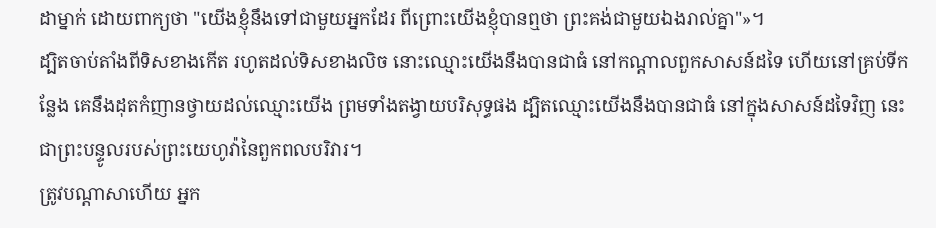ដាម្នាក់ ដោយពាក្យថា "យើងខ្ញុំនឹងទៅជាមួយអ្នកដែរ ពីព្រោះយើងខ្ញុំបានឮថា ព្រះគង់ជាមួយឯងរាល់គ្នា"»។
ដ្បិតចាប់តាំងពីទិសខាងកើត រហូតដល់ទិសខាងលិច នោះឈ្មោះយើងនឹងបានជាធំ នៅកណ្ដាលពួកសាសន៍ដទៃ ហើយនៅគ្រប់ទីកន្លែង គេនឹងដុតកំញានថ្វាយដល់ឈ្មោះយើង ព្រមទាំងតង្វាយបរិសុទ្ធផង ដ្បិតឈ្មោះយើងនឹងបានជាធំ នៅក្នុងសាសន៍ដទៃវិញ នេះជាព្រះបន្ទូលរបស់ព្រះយេហូវ៉ានៃពួកពលបរិវារ។
ត្រូវបណ្ដាសាហើយ អ្នក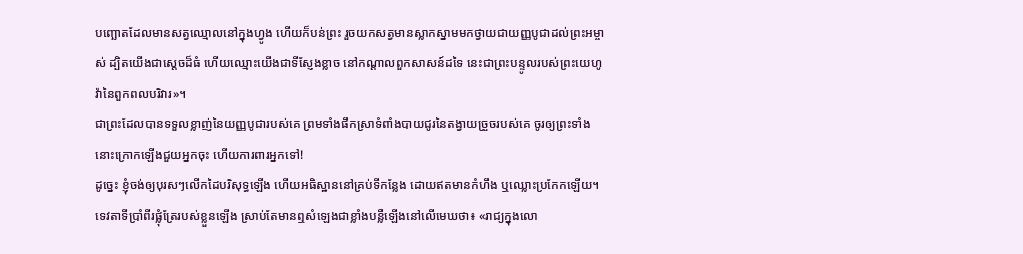បញ្ឆោតដែលមានសត្វឈ្មោលនៅក្នុងហ្វូង ហើយក៏បន់ព្រះ រួចយកសត្វមានស្លាកស្នាមមកថ្វាយជាយញ្ញបូជាដល់ព្រះអម្ចាស់ ដ្បិតយើងជាស្តេចដ៏ធំ ហើយឈ្មោះយើងជាទីស្ញែងខ្លាច នៅកណ្ដាលពួកសាសន៍ដទៃ នេះជាព្រះបន្ទូលរបស់ព្រះយេហូវ៉ានៃពួកពលបរិវារ»។
ជាព្រះដែលបានទទួលខ្លាញ់នៃយញ្ញបូជារបស់គេ ព្រមទាំងផឹកស្រាទំពាំងបាយជូរនៃតង្វាយច្រួចរបស់គេ ចូរឲ្យព្រះទាំងនោះក្រោកឡើងជួយអ្នកចុះ ហើយការពារអ្នកទៅ!
ដូច្នេះ ខ្ញុំចង់ឲ្យបុរសៗលើកដៃបរិសុទ្ធឡើង ហើយអធិស្ឋាននៅគ្រប់ទីកន្លែង ដោយឥតមានកំហឹង ឬឈ្លោះប្រកែកឡើយ។
ទេវតាទីប្រាំពីរផ្លុំត្រែរបស់ខ្លួនឡើង ស្រាប់តែមានឮសំឡេងជាខ្លាំងបន្លឺឡើងនៅលើមេឃថា៖ «រាជ្យក្នុងលោ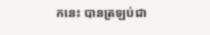កនេះ បានត្រឡប់ជា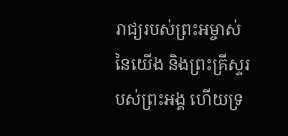រាជ្យរបស់ព្រះអម្ចាស់នៃយើង និងព្រះគ្រីស្ទរបស់ព្រះអង្គ ហើយទ្រ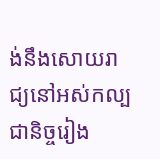ង់នឹងសោយរាជ្យនៅអស់កល្បជានិច្ចរៀង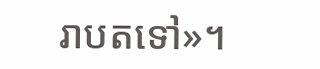រាបតទៅ»។